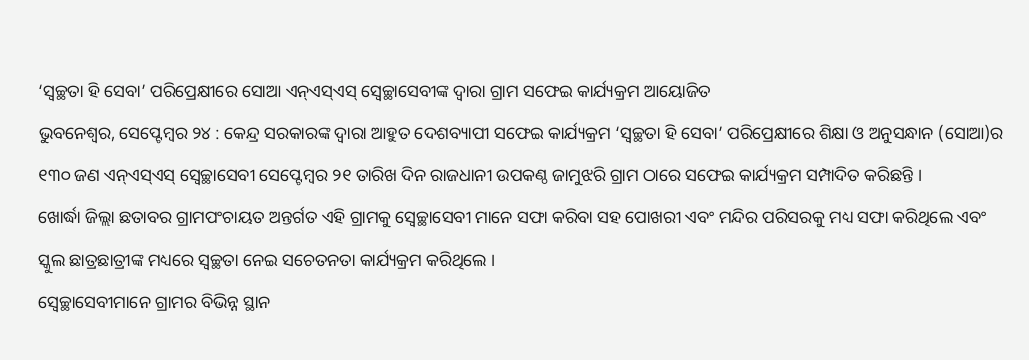‘ସ୍ୱଚ୍ଛତା ହି ସେବା’ ପରିପ୍ରେକ୍ଷୀରେ ସୋଆ ଏନ୍ଏସ୍ଏସ୍ ସ୍ୱେଚ୍ଛାସେବୀଙ୍କ ଦ୍ୱାରା ଗ୍ରାମ ସଫେଇ କାର୍ଯ୍ୟକ୍ରମ ଆୟୋଜିତ
ଭୁବନେଶ୍ୱର, ସେପ୍ଟେମ୍ବର ୨୪ : କେନ୍ଦ୍ର ସରକାରଙ୍କ ଦ୍ୱାରା ଆହୁତ ଦେଶବ୍ୟାପୀ ସଫେଇ କାର୍ଯ୍ୟକ୍ରମ ‘ସ୍ୱଚ୍ଛତା ହି ସେବା’ ପରିପ୍ରେକ୍ଷୀରେ ଶିକ୍ଷା ଓ ଅନୁସନ୍ଧାନ (ସୋଆ)ର ୧୩୦ ଜଣ ଏନ୍ଏସ୍ଏସ୍ ସ୍ୱେଚ୍ଛାସେବୀ ସେପ୍ଟେମ୍ବର ୨୧ ତାରିଖ ଦିନ ରାଜଧାନୀ ଉପକଣ୍ଠ ଜାମୁଝରି ଗ୍ରାମ ଠାରେ ସଫେଇ କାର୍ଯ୍ୟକ୍ରମ ସମ୍ପାଦିତ କରିଛନ୍ତି ।
ଖୋର୍ଦ୍ଧା ଜିଲ୍ଲା ଛତାବର ଗ୍ରାମପଂଚାୟତ ଅନ୍ତର୍ଗତ ଏହି ଗ୍ରାମକୁ ସ୍ୱେଚ୍ଛାସେବୀ ମାନେ ସଫା କରିବା ସହ ପୋଖରୀ ଏବଂ ମନ୍ଦିର ପରିସରକୁ ମଧ୍ୟ ସଫା କରିଥିଲେ ଏବଂ ସ୍କୁଲ ଛାତ୍ରଛାତ୍ରୀଙ୍କ ମଧ୍ୟରେ ସ୍ୱଚ୍ଛତା ନେଇ ସଚେତନତା କାର୍ଯ୍ୟକ୍ରମ କରିଥିଲେ ।
ସ୍ୱେଚ୍ଛାସେବୀମାନେ ଗ୍ରାମର ବିଭିନ୍ନ ସ୍ଥାନ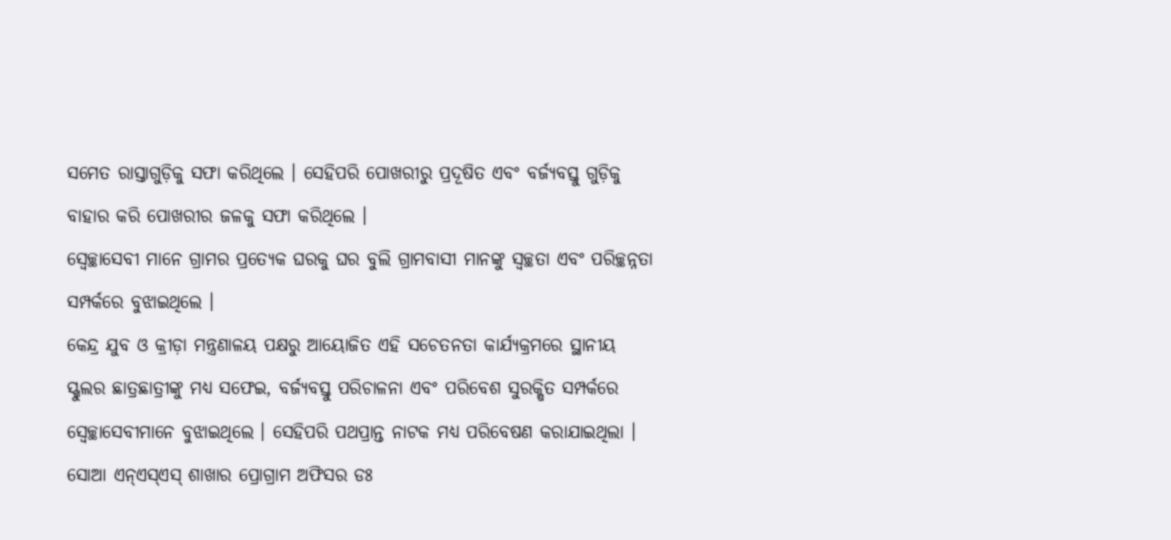ସମେତ ରାସ୍ତାଗୁଡ଼ିକୁ ସଫା କରିଥିଲେ । ସେହିପରି ପୋଖରୀରୁ ପ୍ରଦୂଷିତ ଏବଂ ବର୍ଜ୍ୟବସ୍ତୁ ଗୁଡ଼ିକୁ ବାହାର କରି ପୋଖରୀର ଜଳକୁ ସଫା କରିଥିଲେ ।
ସ୍ୱେଚ୍ଛାସେବୀ ମାନେ ଗ୍ରାମର ପ୍ରତ୍ୟେକ ଘରକୁ ଘର ବୁଲି ଗ୍ରାମବାସୀ ମାନଙ୍କୁ ସ୍ୱଚ୍ଛତା ଏବଂ ପରିଚ୍ଛନ୍ନତା ସମ୍ପର୍କରେ ବୁଝାଇଥିଲେ ।
କେନ୍ଦ୍ର ଯୁବ ଓ କ୍ରୀଡ଼ା ମନ୍ତ୍ରଣାଳୟ ପକ୍ଷରୁ ଆୟୋଜିତ ଏହି ସଚେତନତା କାର୍ଯ୍ୟକ୍ରମରେ ସ୍ଥାନୀୟ ସ୍ଖୁଲର ଛାତ୍ରଛାତ୍ରୀଙ୍କୁ ମଧ୍ୟ ସଫେଇ, ବର୍ଜ୍ୟବସ୍ତୁ ପରିଚାଳନା ଏବଂ ପରିବେଶ ସୁରକ୍ଷିତ ସମ୍ପର୍କରେ ସ୍ୱେଚ୍ଛାସେବୀମାନେ ବୁଝାଇଥିଲେ । ସେହିପରି ପଥପ୍ରାନ୍ତ ନାଟକ ମଧ୍ୟ ପରିବେଷଣ କରାଯାଇଥିଲା ।
ସୋଆ ଏନ୍ଏସ୍ଏସ୍ ଶାଖାର ପ୍ରୋଗ୍ରାମ ଅଫିସର ଡଃ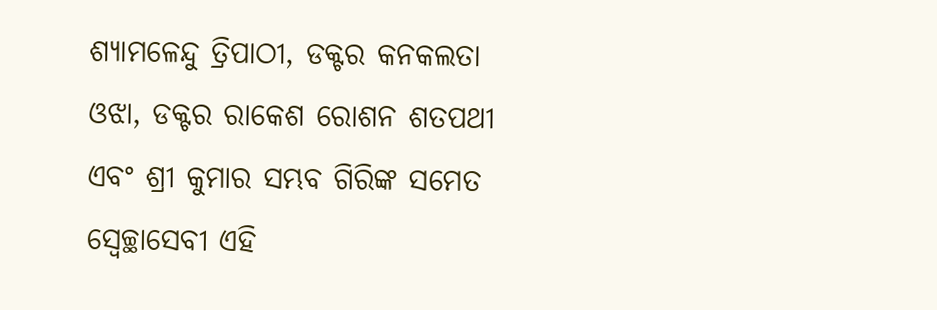ଶ୍ୟାମଳେନ୍ଦୁ ତ୍ରିପାଠୀ, ଡକ୍ଟର କନକଲତା ଓଝା, ଡକ୍ଟର ରାକେଶ ରୋଶନ ଶତପଥୀ ଏବଂ ଶ୍ରୀ କୁମାର ସମ୍ଭବ ଗିରିଙ୍କ ସମେତ ସ୍ୱେଚ୍ଛାସେବୀ ଏହି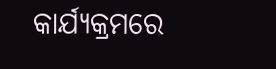କାର୍ଯ୍ୟକ୍ରମରେ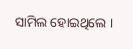ସାମିଲ ହୋଇଥିଲେ ।